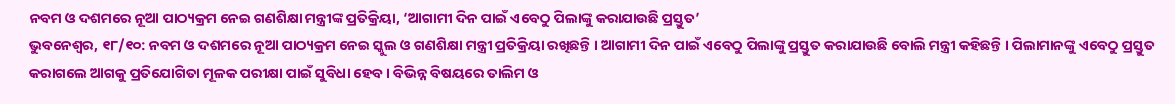ନବମ ଓ ଦଶମରେ ନୂଆ ପାଠ୍ୟକ୍ରମ ନେଇ ଗଣଶିକ୍ଷା ମନ୍ତ୍ରୀଙ୍କ ପ୍ରତିକ୍ରିୟା, ‘ଆଗାମୀ ଦିନ ପାଇଁ ଏବେଠୁ ପିଲାଙ୍କୁ କରାଯାଉଛି ପ୍ରସ୍ତୁତ’
ଭୁବନେଶ୍ୱର, ୧୮/୧୦: ନବମ ଓ ଦଶମରେ ନୂଆ ପାଠ୍ୟକ୍ରମ ନେଇ ସ୍କୁଲ ଓ ଗଣଶିକ୍ଷା ମନ୍ତ୍ରୀ ପ୍ରତିକ୍ରିୟା ରଖିଛନ୍ତି । ଆଗାମୀ ଦିନ ପାଇଁ ଏବେଠୁ ପିଲାଙ୍କୁ ପ୍ରସ୍ତୁତ କରାଯାଉଛି ବୋଲି ମନ୍ତ୍ରୀ କହିଛନ୍ତି । ପିଲାମାନଙ୍କୁ ଏବେଠୁ ପ୍ରସ୍ତୁତ କରାଗଲେ ଆଗକୁ ପ୍ରତିଯୋଗିତା ମୂଳକ ପରୀକ୍ଷା ପାଇଁ ସୁବିଧା ହେବ। ବିଭିନ୍ନ ବିଷୟରେ ତାଲିମ ଓ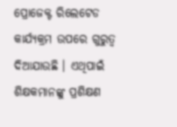ପ୍ରୋଜେକ୍ଟ ରିଲେଟେଡ କାର୍ଯ୍ୟକ୍ରମ ଉପରେ ଗୁରୁତ୍ବ ଦିଆଯାଉଛି । ଏଥିପାଇଁ ଶିକ୍ଷକମାନଙ୍କୁ ପ୍ରଶିକ୍ଷଣ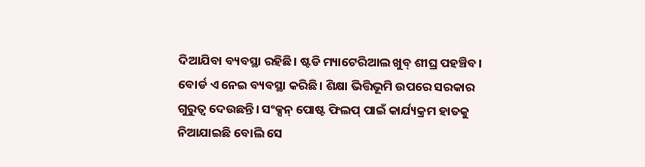ଦିଆଯିବା ବ୍ୟବସ୍ଥା ରହିଛି। ଷ୍ଟଡି ମ୍ୟାଟେରିଆଲ ଖୁବ୍ ଶୀଘ୍ର ପହଞ୍ଚିବ। ବୋର୍ଡ ଏ ନେଇ ବ୍ୟବସ୍ଥା କରିଛି। ଶିକ୍ଷା ଭିତ୍ତିଭୂମି ଉପରେ ସରକାର ଗୁରୁତ୍ବ ଦେଉଛନ୍ତି। ସଂକ୍ସନ୍ ପୋଷ୍ଟ ଫିଲପ୍ ପାଇଁ କାର୍ଯ୍ୟକ୍ରମ ହାତକୁ ନିଆଯାଇଛି ବୋଲି ସେ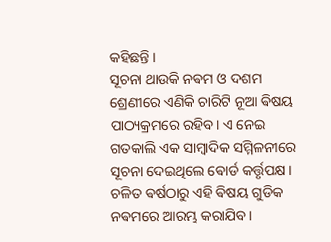କହିଛନ୍ତି ।
ସୂଚନା ଥାଉକି ନଵମ ଓ ଦଶମ ଶ୍ରେଣୀରେ ଏଣିକି ଚାରିଟି ନୂଆ ଵିଷୟ ପାଠ୍ୟକ୍ରମରେ ରହିବ। ଏ ନେଇ ଗତକାଲି ଏକ ସାମ୍ବାଦିକ ସମ୍ମିଳନୀରେ ସୂଚନା ଦେଇଥିଲେ ଵୋର୍ଡ କର୍ତ୍ତୃପକ୍ଷ। ଚଳିତ ଵର୍ଷଠାରୁ ଏହି ଵିଷୟ ଗୁଡିକ ନଵମରେ ଆରମ୍ଭ କରାଯିବ।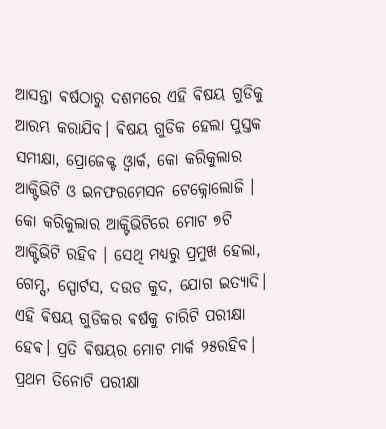ଆସନ୍ତା ଵର୍ଷଠାରୁ ଦଶମରେ ଏହି ଵିଷୟ ଗୁଡିକୁ ଆରମ୍ଭ କରାଯିବ। ଵିଷୟ ଗୁଡିକ ହେଲା ପୁସ୍ତକ ସମୀକ୍ଷା, ପ୍ରୋଜେକ୍ଟ ଓ୍ବାର୍କ, କୋ କରିକୁଲାର ଆକ୍ଟିଭିଟି ଓ ଇନଫରମେସନ ଟେକ୍ନୋଲୋଜି । କୋ କରିକୁଲାର ଆକ୍ଟିଭିଟିରେ ମୋଟ ୭ଟି ଆକ୍ଟିଭିଟି ରହିବ । ସେଥି ମଧ୍ୟରୁ ପ୍ରମୁଖ ହେଲା, ଗେମ୍ସ, ସ୍ପୋର୍ଟସ, ଦଉଡ କୁଦ, ଯୋଗ ଇତ୍ୟାଦି। ଏହି ଵିଷୟ ଗୁଡିକର ଵର୍ଷକୁ ଚାରିଟି ପରୀକ୍ଷା ହେଵ। ପ୍ରତି ଵିଷୟର ମୋଟ ମାର୍କ ୨୫ରହିବ। ପ୍ରଥମ ତିନୋଟି ପରୀକ୍ଷା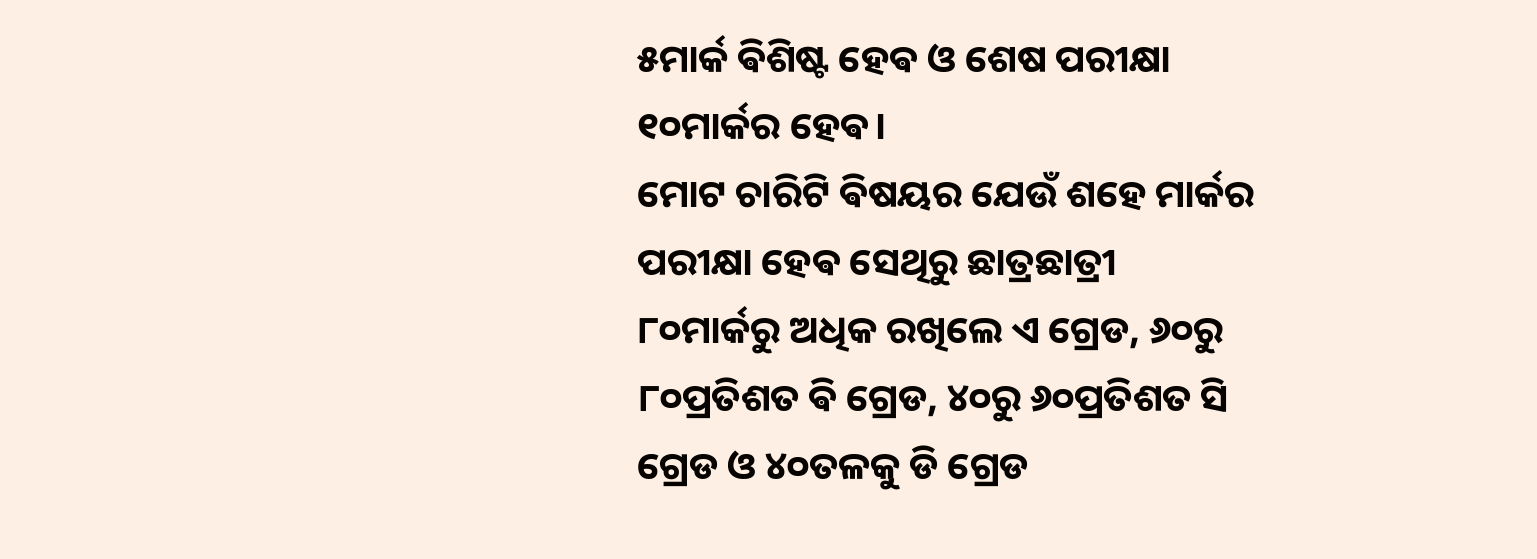୫ମାର୍କ ଵିଶିଷ୍ଟ ହେଵ ଓ ଶେଷ ପରୀକ୍ଷା ୧୦ମାର୍କର ହେଵ।
ମୋଟ ଚାରିଟି ଵିଷୟର ଯେଉଁ ଶହେ ମାର୍କର ପରୀକ୍ଷା ହେଵ ସେଥିରୁ ଛାତ୍ରଛାତ୍ରୀ ୮୦ମାର୍କରୁ ଅଧିକ ରଖିଲେ ଏ ଗ୍ରେଡ, ୬୦ରୁ ୮୦ପ୍ରତିଶତ ଵି ଗ୍ରେଡ, ୪୦ରୁ ୬୦ପ୍ରତିଶତ ସି ଗ୍ରେଡ ଓ ୪୦ତଳକୁ ଡି ଗ୍ରେଡ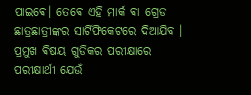ପାଇଵେ। ତେଵେ ଏହି ମାର୍କ ଵା ଗ୍ରେଡ ଛାତ୍ରଛାତ୍ରୀଙ୍କର ସାର୍ଟିଫିକେଟରେ ଦିଆଯିବ । ପ୍ରମୁଖ ଵିଷୟ ଗୁଡିକର ପରୀକ୍ଷାରେ ପରୀକ୍ଷାର୍ଥୀ ଯେଉଁ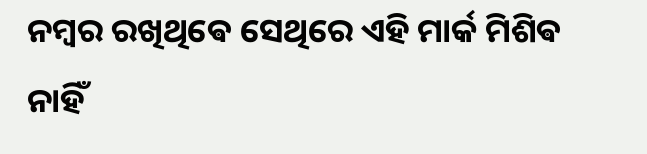ନମ୍ବର ରଖିଥିଵେ ସେଥିରେ ଏହି ମାର୍କ ମିଶିଵ ନାହିଁ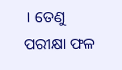। ତେଣୁ ପରୀକ୍ଷା ଫଳ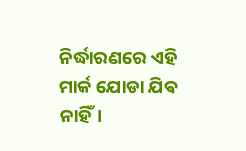ନିର୍ଦ୍ଧାରଣରେ ଏହି ମାର୍କ ଯୋଡା ଯିଵ ନାହିଁ।